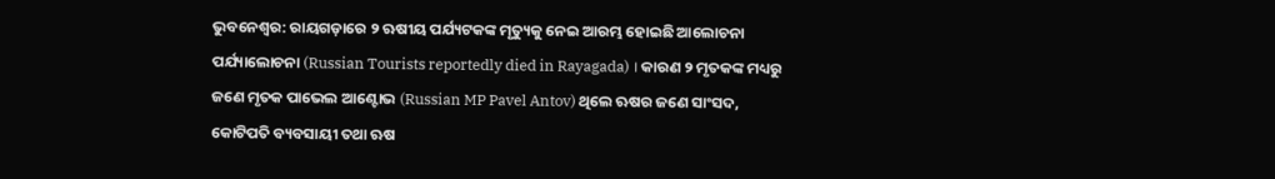ଭୁବନେଶ୍ବର: ରାୟଗଡ଼ାରେ ୨ ଋଷୀୟ ପର୍ଯ୍ୟଟକଙ୍କ ମୃତ୍ୟୁକୁ ନେଇ ଆରମ୍ଭ ହୋଇଛି ଆଲୋଚନା ପର୍ଯ୍ୟାଲୋଚନା (Russian Tourists reportedly died in Rayagada) । କାରଣ ୨ ମୃତକଙ୍କ ମଧ୍ୟରୁ ଜଣେ ମୃତକ ପାଭେଲ ଆଣ୍ଟୋଭ (Russian MP Pavel Antov) ଥିଲେ ଋଷର ଜଣେ ସାଂସଦ, କୋଟିପତି ବ୍ୟବସାୟୀ ତଥା ଋଷ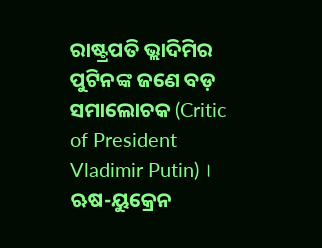ରାଷ୍ଟ୍ରପତି ଭ୍ଲାଦିମିର ପୁଟିନଙ୍କ ଜଣେ ବଡ଼ ସମାଲୋଚକ (Critic of President Vladimir Putin) । ଋଷ-ୟୁକ୍ରେନ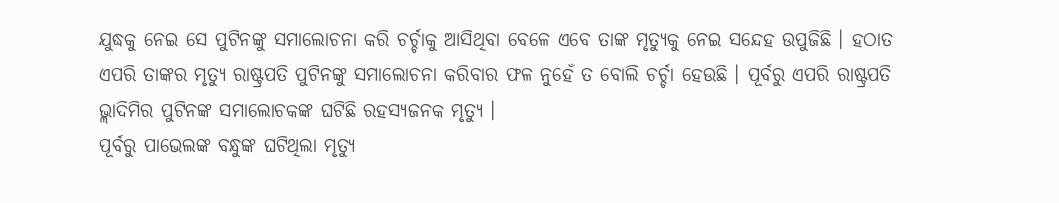ଯୁଦ୍ଧକୁ ନେଇ ସେ ପୁଟିନଙ୍କୁ ସମାଲୋଚନା କରି ଚର୍ଚ୍ଚାକୁ ଆସିଥିବା ବେଳେ ଏବେ ତାଙ୍କ ମୃତ୍ୟୁକୁ ନେଇ ସନ୍ଦେହ ଉପୁଜିଛି । ହଠାତ ଏପରି ତାଙ୍କର ମୃତ୍ୟୁ ରାଷ୍ଟ୍ରପତି ପୁଟିନଙ୍କୁ ସମାଲୋଚନା କରିବାର ଫଳ ନୁହେଁ ତ ବୋଲି ଚର୍ଚ୍ଚା ହେଉଛି । ପୂର୍ବରୁ ଏପରି ରାଷ୍ଟ୍ରପତି ଭ୍ଲାଦିମିର ପୁଟିନଙ୍କ ସମାଲୋଚକଙ୍କ ଘଟିଛି ରହସ୍ୟଜନକ ମୃତ୍ୟୁ ।
ପୂର୍ବରୁ ପାଭେଲଙ୍କ ବନ୍ଧୁଙ୍କ ଘଟିଥିଲା ମୃତ୍ୟୁ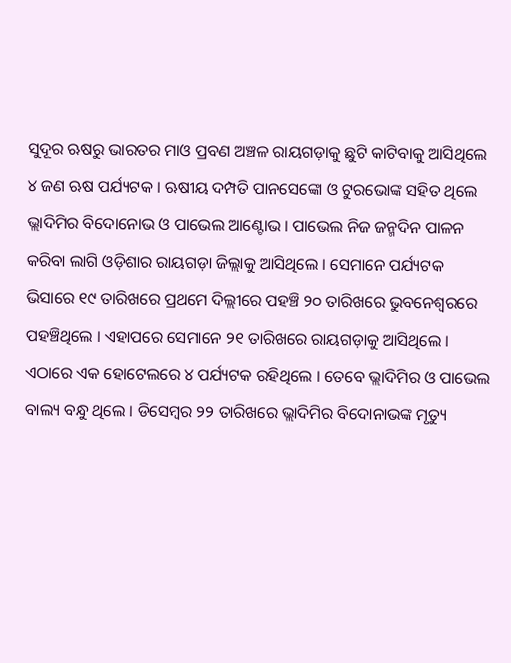ସୁଦୂର ଋଷରୁ ଭାରତର ମାଓ ପ୍ରବଣ ଅଞ୍ଚଳ ରାୟଗଡ଼ାକୁ ଛୁଟି କାଟିବାକୁ ଆସିଥିଲେ ୪ ଜଣ ଋଷ ପର୍ଯ୍ୟଟକ । ଋଷୀୟ ଦମ୍ପତି ପାନସେଙ୍କୋ ଓ ଟୁରଭୋଙ୍କ ସହିତ ଥିଲେ ଭ୍ଲାଦିମିର ବିଦୋନୋଭ ଓ ପାଭେଲ ଆଣ୍ଟୋଭ । ପାଭେଲ ନିଜ ଜନ୍ମଦିନ ପାଳନ କରିବା ଲାଗି ଓଡ଼ିଶାର ରାୟଗଡ଼ା ଜିଲ୍ଲାକୁ ଆସିଥିଲେ । ସେମାନେ ପର୍ଯ୍ୟଟକ ଭିସାରେ ୧୯ ତାରିଖରେ ପ୍ରଥମେ ଦିଲ୍ଲୀରେ ପହଞ୍ଚି ୨୦ ତାରିଖରେ ଭୁବନେଶ୍ବରରେ ପହଞ୍ଚିଥିଲେ । ଏହାପରେ ସେମାନେ ୨୧ ତାରିଖରେ ରାୟଗଡ଼ାକୁ ଆସିଥିଲେ । ଏଠାରେ ଏକ ହୋଟେଲରେ ୪ ପର୍ଯ୍ୟଟକ ରହିଥିଲେ । ତେବେ ଭ୍ଲାଦିମିର ଓ ପାଭେଲ ବାଲ୍ୟ ବନ୍ଧୁ ଥିଲେ । ଡିସେମ୍ବର ୨୨ ତାରିଖରେ ଭ୍ଲାଦିମିର ବିଦୋନାଭଙ୍କ ମୃତ୍ୟୁ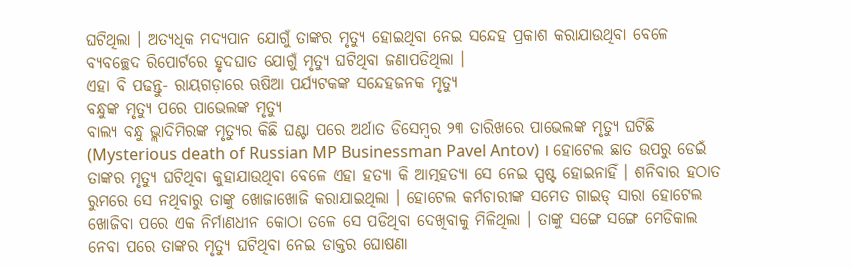ଘଟିଥିଲା । ଅତ୍ୟଧିକ ମଦ୍ୟପାନ ଯୋଗୁଁ ତାଙ୍କର ମୃତ୍ୟୁ ହୋଇଥିବା ନେଇ ସନ୍ଦେହ ପ୍ରକାଶ କରାଯାଉଥିବା ବେଳେ ବ୍ୟବଚ୍ଛେଦ ରିପୋର୍ଟରେ ହୃଦଘାତ ଯୋଗୁଁ ମୃତ୍ୟୁ ଘଟିଥିବା ଜଣାପଡିଥିଲା ।
ଏହା ବି ପଢନ୍ତୁ- ରାୟଗଡ଼ାରେ ଋଷିଆ ପର୍ଯ୍ୟଟକଙ୍କ ସନ୍ଦେହଜନକ ମୃତ୍ୟୁ
ବନ୍ଧୁଙ୍କ ମୃତ୍ୟୁ ପରେ ପାଭେଲଙ୍କ ମୃତ୍ୟୁ
ବାଲ୍ୟ ବନ୍ଧୁ ଭ୍ଲାଦିମିରଙ୍କ ମୃତ୍ୟୁର କିଛି ଘଣ୍ଟା ପରେ ଅର୍ଥାତ ଡିସେମ୍ବର ୨୩ ତାରିଖରେ ପାଭେଲଙ୍କ ମୃତ୍ୟୁ ଘଟିଛି (Mysterious death of Russian MP Businessman Pavel Antov) । ହୋଟେଲ ଛାତ ଉପରୁ ଡେଇଁ ତାଙ୍କର ମୃତ୍ୟୁ ଘଟିଥିବା କୁହାଯାଉଥିବା ବେଳେ ଏହା ହତ୍ୟା କି ଆତ୍ମହତ୍ୟା ସେ ନେଇ ସ୍ପଷ୍ଟ ହୋଇନାହିଁ । ଶନିବାର ହଠାତ ରୁମରେ ସେ ନଥିବାରୁ ତାଙ୍କୁ ଖୋଜାଖୋଜି କରାଯାଇଥିଲା । ହୋଟେଲ କର୍ମଚାରୀଙ୍କ ସମେତ ଗାଇଡ୍ ସାରା ହୋଟେଲ ଖୋଜିବା ପରେ ଏକ ନିର୍ମାଣଧୀନ କୋଠା ତଳେ ସେ ପଡିଥିବା ଦେଖିବାକୁ ମିଳିଥିଲା । ତାଙ୍କୁ ସଙ୍ଗେ ସଙ୍ଗେ ମେଡିକାଲ ନେବା ପରେ ତାଙ୍କର ମୃତ୍ୟୁ ଘଟିଥିବା ନେଇ ଡାକ୍ତର ଘୋଷଣା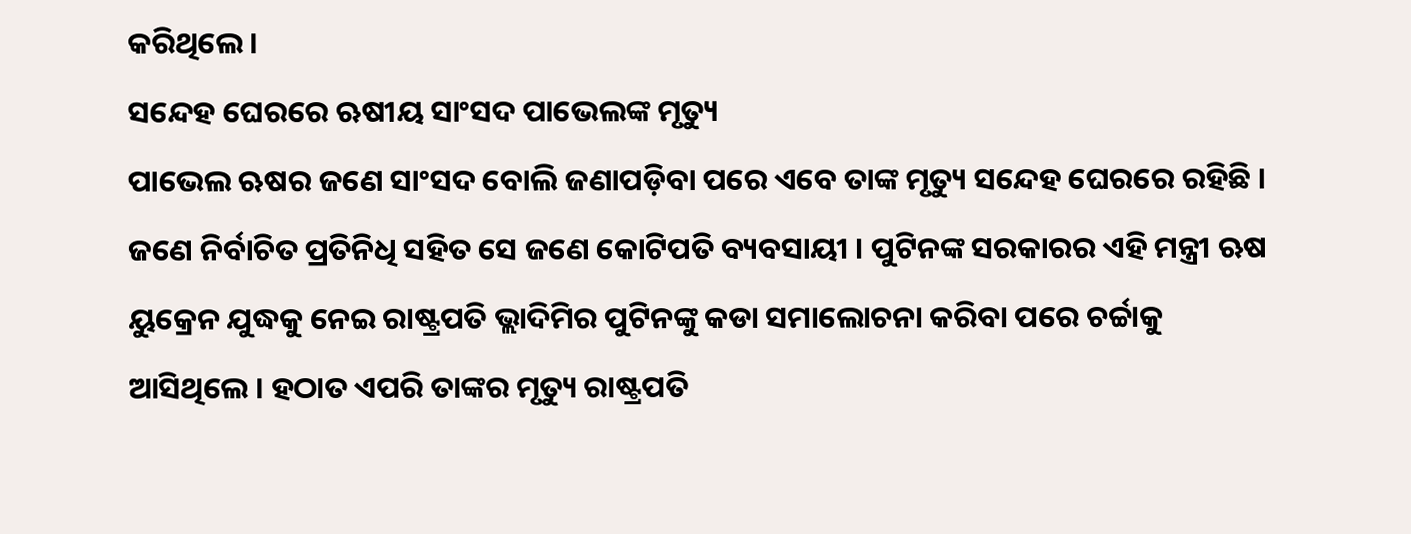କରିଥିଲେ ।
ସନ୍ଦେହ ଘେରରେ ଋଷୀୟ ସାଂସଦ ପାଭେଲଙ୍କ ମୃତ୍ୟୁ
ପାଭେଲ ଋଷର ଜଣେ ସାଂସଦ ବୋଲି ଜଣାପଡ଼ିବା ପରେ ଏବେ ତାଙ୍କ ମୃତ୍ୟୁ ସନ୍ଦେହ ଘେରରେ ରହିଛି । ଜଣେ ନିର୍ବାଚିତ ପ୍ରତିନିଧି ସହିତ ସେ ଜଣେ କୋଟିପତି ବ୍ୟବସାୟୀ । ପୁଟିନଙ୍କ ସରକାରର ଏହି ମନ୍ତ୍ରୀ ଋଷ ୟୁକ୍ରେନ ଯୁଦ୍ଧକୁ ନେଇ ରାଷ୍ଟ୍ରପତି ଭ୍ଲାଦିମିର ପୁଟିନଙ୍କୁ କଡା ସମାଲୋଚନା କରିବା ପରେ ଚର୍ଚ୍ଚାକୁ ଆସିଥିଲେ । ହଠାତ ଏପରି ତାଙ୍କର ମୃତ୍ୟୁ ରାଷ୍ଟ୍ରପତି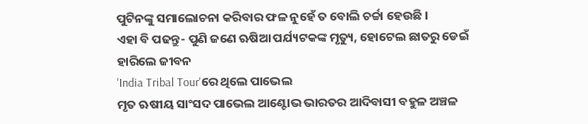ପୁଟିନଙ୍କୁ ସମାଲୋଚନା କରିବାର ଫଳ ନୁହେଁ ତ ବୋଲି ଚର୍ଚ୍ଚା ହେଉଛି ।
ଏହା ବି ପଢନ୍ତୁ- ପୁଣି ଜଣେ ଋଷିଆ ପର୍ଯ୍ୟଟକଙ୍କ ମୃତ୍ୟୁ, ହୋଟେଲ ଛାତରୁ ଡେଇଁ ହାରିଲେ ଜୀବନ
'India Tribal Tour'ରେ ଥିଲେ ପାଭେଲ
ମୃତ ଋଷୀୟ ସାଂସଦ ପାଭେଲ ଆଣ୍ଟୋଭ ଭାରତର ଆଦିବାସୀ ବହୁଳ ଅଞ୍ଚଳ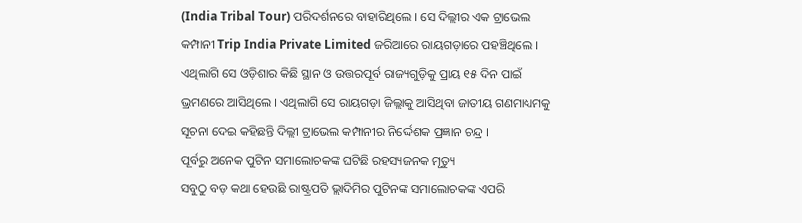(India Tribal Tour) ପରିଦର୍ଶନରେ ବାହାରିଥିଲେ । ସେ ଦିଲ୍ଲୀର ଏକ ଟ୍ରାଭେଲ କମ୍ପାନୀ Trip India Private Limited ଜରିଆରେ ରାୟଗଡ଼ାରେ ପହଞ୍ଚିଥିଲେ । ଏଥିଲାଗି ସେ ଓଡ଼ିଶାର କିଛି ସ୍ଥାନ ଓ ଉତ୍ତରପୂର୍ବ ରାଜ୍ୟଗୁଡ଼ିକୁ ପ୍ରାୟ ୧୫ ଦିନ ପାଇଁ ଭ୍ରମଣରେ ଆସିଥିଲେ । ଏଥିଲାଗି ସେ ରାୟଗଡ଼ା ଜିଲ୍ଲାକୁ ଆସିଥିବା ଜାତୀୟ ଗଣମାଧ୍ୟମକୁ ସୂଚନା ଦେଇ କହିଛନ୍ତି ଦିଲ୍ଲୀ ଟ୍ରାଭେଲ କମ୍ପାନୀର ନିର୍ଦ୍ଦେଶକ ପ୍ରଜ୍ଞାନ ଚନ୍ଦ୍ର ।
ପୂର୍ବରୁ ଅନେକ ପୁଟିନ ସମାଲୋଚକଙ୍କ ଘଟିଛି ରହସ୍ୟଜନକ ମୃତ୍ୟୁ
ସବୁଠୁ ବଡ଼ କଥା ହେଉଛି ରାଷ୍ଟ୍ରପତି ଭ୍ଲାଦିମିର ପୁଟିନଙ୍କ ସମାଲୋଚକଙ୍କ ଏପରି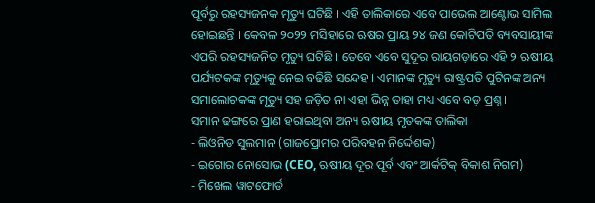ପୂର୍ବରୁ ରହସ୍ୟଜନକ ମୃତ୍ୟୁ ଘଟିଛି । ଏହି ତାଲିକାରେ ଏବେ ପାଭେଲ ଆଣ୍ଟୋଭ ସାମିଲ ହୋଇଛନ୍ତି । କେବଳ ୨୦୨୨ ମସିହାରେ ଋଷର ପ୍ରାୟ ୨୪ ଜଣ କୋଟିପତି ବ୍ୟବସାୟୀଙ୍କ ଏପରି ରହସ୍ୟଜନିତ ମୃତ୍ୟୁ ଘଟିଛି । ତେବେ ଏବେ ସୁଦୂର ରାୟଗଡ଼ାରେ ଏହି ୨ ଋଷୀୟ ପର୍ଯ୍ୟଟକଙ୍କ ମୃତ୍ୟୁକୁ ନେଇ ବଢିଛି ସନ୍ଦେହ । ଏମାନଙ୍କ ମୃତ୍ୟୁ ରାଷ୍ଟ୍ରପତି ପୁଟିନଙ୍କ ଅନ୍ୟ ସମାଲୋଚକଙ୍କ ମୃତ୍ୟୁ ସହ ଜଡ଼ିତ ନା ଏହା ଭିନ୍ନ ତାହା ମଧ୍ୟ ଏବେ ବଡ଼ ପ୍ରଶ୍ନ ।
ସମାନ ଢଙ୍ଗରେ ପ୍ରାଣ ହରାଇଥିବା ଅନ୍ୟ ଋଷୀୟ ମୃତକଙ୍କ ତାଲିକା
- ଲିଓନିଡ ସୁଲମାନ (ଗାଜପ୍ରୋମର ପରିବହନ ନିର୍ଦ୍ଦେଶକ)
- ଇଗୋର ନୋସୋଭ (CEO, ଋଷୀୟ ଦୂର ପୂର୍ବ ଏବଂ ଆର୍କଟିକ୍ ବିକାଶ ନିଗମ)
- ମିଖେଲ ୱାଟଫୋର୍ଡ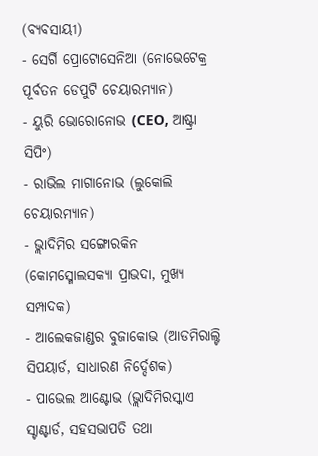(ବ୍ୟବସାୟୀ)
- ସେର୍ଗି ପ୍ରୋଟୋସେନିଆ (ନୋଭେଟେକ୍ର ପୂର୍ବତନ ଡେପୁଟି ଚେୟାରମ୍ୟାନ)
- ୟୁରି ଭୋରୋନୋଭ (CEO, ଆଷ୍ଟ୍ରା ସିପିଂ)
- ରାଭିଲ ମାଗାନୋଭ (ଲୁକୋଲି ଚେୟାରମ୍ୟାନ)
- ଭ୍ଲାଦିମିର ସଙ୍ଗୋରକିନ (କୋମସ୍ମୋଲସକ୍ୟା ପ୍ରାଭଦା, ମୁଖ୍ୟ ସମ୍ପାଦକ)
- ଆଲେକଜାଣ୍ଡର ବୁଜାକୋଭ (ଆଡମିରାଲ୍ଟି ସିପୟାର୍ଡ, ସାଧାରଣ ନିର୍ଦ୍ଦେଶକ)
- ପାଭେଲ ଆଣ୍ଟୋଭ (ଭ୍ଲାଦିମିରସ୍କାଏ ସ୍ଟାଣ୍ଟାର୍ଡ, ସହସଭାପତି ତଥା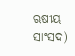ଋଷୀୟ ସାଂସଦ)